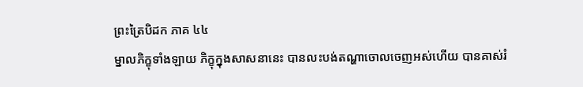ព្រះត្រៃបិដក ភាគ ៤៤
ម្នាលភិក្ខុទាំងឡាយ ភិក្ខុក្នុងសាសនានេះ បានលះបង់តណ្ហាចោលចេញអស់ហើយ បានគាស់រំ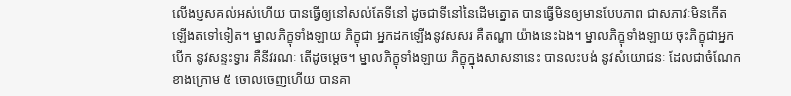លើងប្ញសគល់អស់ហើយ បានធ្វើឲ្យនៅសល់តែទីនៅ ដូចជាទីនៅនៃដើមត្នោត បានធ្វើមិនឲ្យមានបែបភាព ជាសភាវៈមិនកើតឡើងតទៅទៀត។ ម្នាលភិក្ខុទាំងឡាយ ភិក្ខុជា អ្នកដកឡើងនូវសសរ គឺតណ្ហា យ៉ាងនេះឯង។ ម្នាលភិក្ខុទាំងឡាយ ចុះភិក្ខុជាអ្នកបើក នូវសន្ទះទ្វារ គឺនីវរណៈ តើដូចម្តេច។ ម្នាលភិក្ខុទាំងឡាយ ភិក្ខុក្នុងសាសនានេះ បានលះបង់ នូវសំយោជនៈ ដែលជាចំណែកខាងក្រោម ៥ ចោលចេញហើយ បានគា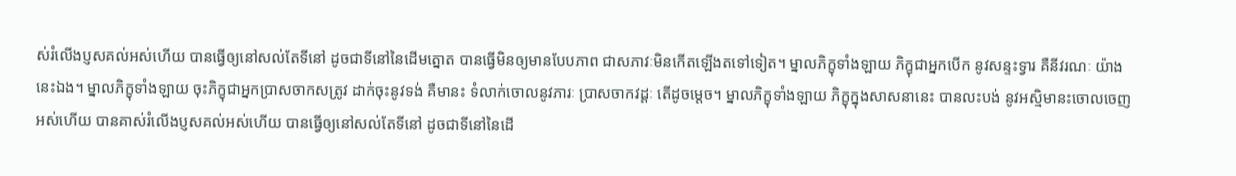ស់រំលើងប្ញសគល់អស់ហើយ បានធ្វើឲ្យនៅសល់តែទីនៅ ដូចជាទីនៅនៃដើមត្នោត បានធ្វើមិនឲ្យមានបែបភាព ជាសភាវៈមិនកើតឡើងតទៅទៀត។ ម្នាលភិក្ខុទាំងឡាយ ភិក្ខុជាអ្នកបើក នូវសន្ទះទ្វារ គឺនីវរណៈ យ៉ាងនេះឯង។ ម្នាលភិក្ខុទាំងឡាយ ចុះភិក្ខុជាអ្នកប្រាសចាកសត្រូវ ដាក់ចុះនូវទង់ គឺមានះ ទំលាក់ចោលនូវភារៈ ប្រាសចាកវដ្តៈ តើដូចម្តេច។ ម្នាលភិក្ខុទាំងឡាយ ភិក្ខុក្នុងសាសនានេះ បានលះបង់ នូវអស្មិមានះចោលចេញអស់ហើយ បានគាស់រំលើងប្ញសគល់អស់ហើយ បានធ្វើឲ្យនៅសល់តែទីនៅ ដូចជាទីនៅនៃដើ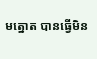មត្នោត បានធ្វើមិន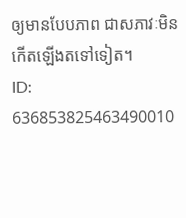ឲ្យមានបែបភាព ជាសភាវៈមិនកើតឡើងតទៅទៀត។
ID: 636853825463490010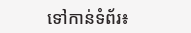ទៅកាន់ទំព័រ៖